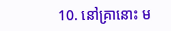10. នៅគ្រានោះ ម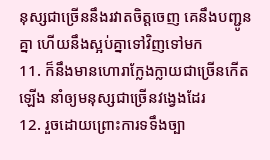នុស្សជាច្រើននឹងរវាតចិត្តចេញ គេនឹងបញ្ជូនគ្នា ហើយនឹងស្អប់គ្នាទៅវិញទៅមក
11. ក៏នឹងមានហោរាក្លែងក្លាយជាច្រើនកើតឡើង នាំឲ្យមនុស្សជាច្រើនវង្វេងដែរ
12. រួចដោយព្រោះការទទឹងច្បា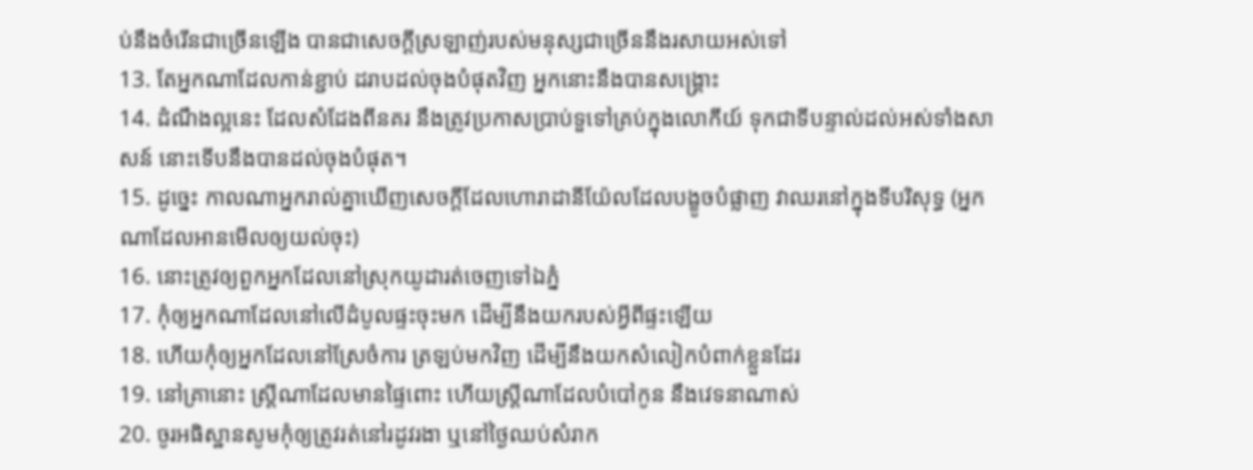ប់នឹងចំរើនជាច្រើនឡើង បានជាសេចក្ដីស្រឡាញ់របស់មនុស្សជាច្រើននឹងរសាយអស់ទៅ
13. តែអ្នកណាដែលកាន់ខ្ជាប់ ដរាបដល់ចុងបំផុតវិញ អ្នកនោះនឹងបានសង្គ្រោះ
14. ដំណឹងល្អនេះ ដែលសំដែងពីនគរ នឹងត្រូវប្រកាសប្រាប់ទួទៅគ្រប់ក្នុងលោកីយ៍ ទុកជាទីបន្ទាល់ដល់អស់ទាំងសាសន៍ នោះទើបនឹងបានដល់ចុងបំផុត។
15. ដូច្នេះ កាលណាអ្នករាល់គ្នាឃើញសេចក្ដីដែលហោរាដានីយ៉ែលដែលបង្ខូចបំផ្លាញ វាឈរនៅក្នុងទីបរិសុទ្ធ (អ្នកណាដែលអានមើលឲ្យយល់ចុះ)
16. នោះត្រូវឲ្យពួកអ្នកដែលនៅស្រុកយូដារត់ចេញទៅឯភ្នំ
17. កុំឲ្យអ្នកណាដែលនៅលើដំបូលផ្ទះចុះមក ដើម្បីនឹងយករបស់អ្វីពីផ្ទះឡើយ
18. ហើយកុំឲ្យអ្នកដែលនៅស្រែចំការ ត្រឡប់មកវិញ ដើម្បីនឹងយកសំលៀកបំពាក់ខ្លួនដែរ
19. នៅគ្រានោះ ស្ត្រីណាដែលមានផ្ទៃពោះ ហើយស្ត្រីណាដែលបំបៅកូន នឹងវេទនាណាស់
20. ចូរអធិស្ឋានសូមកុំឲ្យត្រូវរត់នៅរដូវរងា ឬនៅថ្ងៃឈប់សំរាក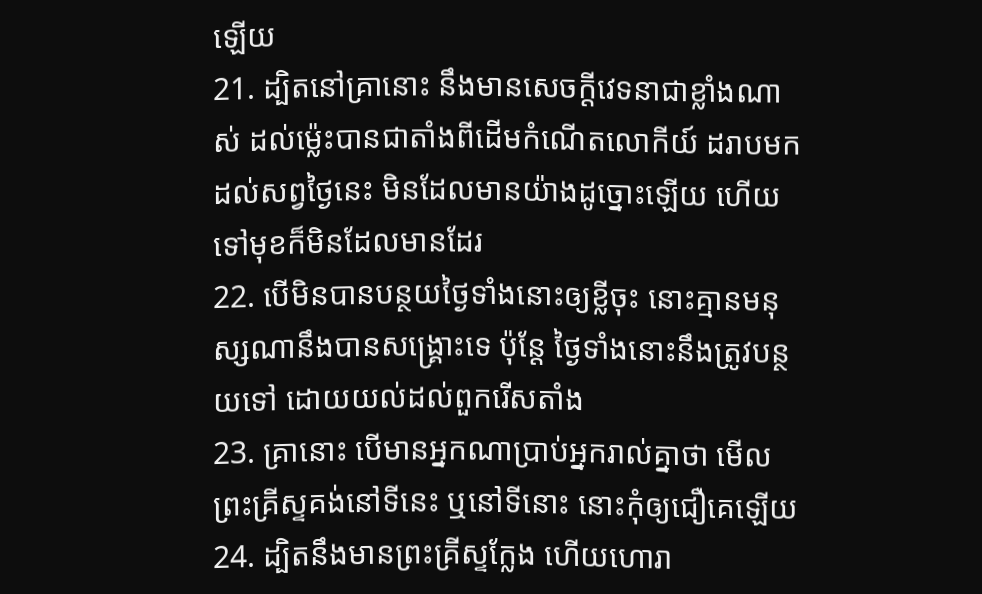ឡើយ
21. ដ្បិតនៅគ្រានោះ នឹងមានសេចក្ដីវេទនាជាខ្លាំងណាស់ ដល់ម៉្លេះបានជាតាំងពីដើមកំណើតលោកីយ៍ ដរាបមកដល់សព្វថ្ងៃនេះ មិនដែលមានយ៉ាងដូច្នោះឡើយ ហើយទៅមុខក៏មិនដែលមានដែរ
22. បើមិនបានបន្ថយថ្ងៃទាំងនោះឲ្យខ្លីចុះ នោះគ្មានមនុស្សណានឹងបានសង្គ្រោះទេ ប៉ុន្តែ ថ្ងៃទាំងនោះនឹងត្រូវបន្ថយទៅ ដោយយល់ដល់ពួករើសតាំង
23. គ្រានោះ បើមានអ្នកណាប្រាប់អ្នករាល់គ្នាថា មើល ព្រះគ្រីស្ទគង់នៅទីនេះ ឬនៅទីនោះ នោះកុំឲ្យជឿគេឡើយ
24. ដ្បិតនឹងមានព្រះគ្រីស្ទក្លែង ហើយហោរា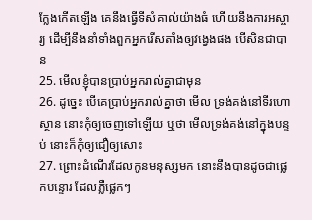ក្លែងកើតឡើង គេនឹងធ្វើទីសំគាល់យ៉ាងធំ ហើយនឹងការអស្ចារ្យ ដើម្បីនឹងនាំទាំងពួកអ្នករើសតាំងឲ្យវង្វេងផង បើសិនជាបាន
25. មើលខ្ញុំបានប្រាប់អ្នករាល់គ្នាជាមុន
26. ដូច្នេះ បើគេប្រាប់អ្នករាល់គ្នាថា មើល ទ្រង់គង់នៅទីរហោស្ថាន នោះកុំឲ្យចេញទៅឡើយ ឬថា មើលទ្រង់គង់នៅក្នុងបន្ទប់ នោះក៏កុំឲ្យជឿឲ្យសោះ
27. ព្រោះដំណើរដែលកូនមនុស្សមក នោះនឹងបានដូចជាផ្លេកបន្ទោរ ដែលភ្លឺផ្លេកៗ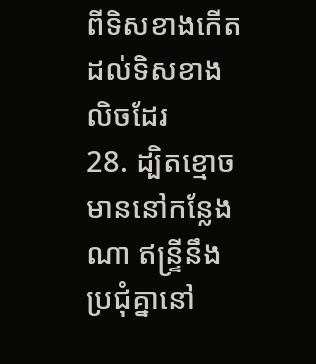ពីទិសខាងកើតដល់ទិសខាងលិចដែរ
28. ដ្បិតខ្មោចមាននៅកន្លែងណា ឥន្ទ្រីនឹងប្រជុំគ្នានៅ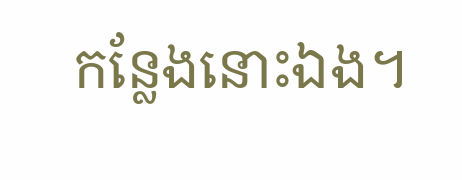កន្លែងនោះឯង។